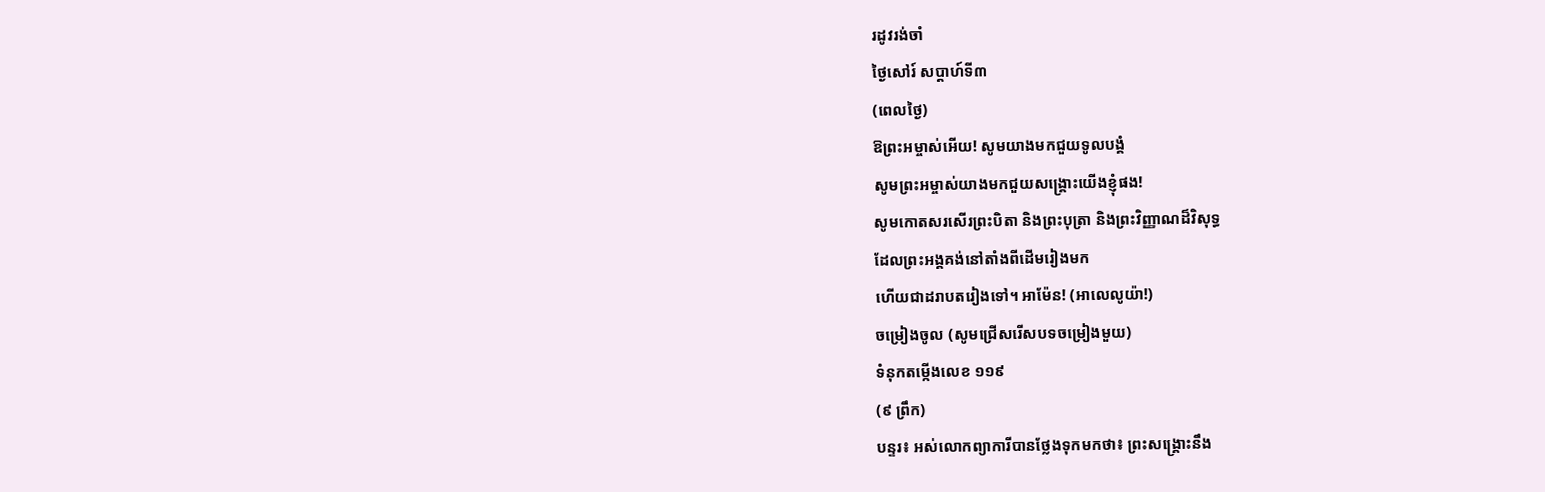រដូវរង់ចាំ
ថ្ងៃសៅរ៍ សប្ដាហ៍ទី៣
(ពេលថ្ងៃ)
ឱព្រះអម្ចាស់អើយ! សូមយាងមកជួយទូលបង្គំ
សូមព្រះអម្ចាស់យាងមកជួយសង្គ្រោះយើងខ្ញុំផង!
សូមកោតសរសើរព្រះបិតា និងព្រះបុត្រា និងព្រះវិញ្ញាណដ៏វិសុទ្ធ
ដែលព្រះអង្គគង់នៅតាំងពីដើមរៀងមក
ហើយជាដរាបតរៀងទៅ។ អាម៉ែន! (អាលេលូយ៉ា!)
ចម្រៀងចូល (សូមជ្រើសរើសបទចម្រៀងមួយ)
ទំនុកតម្កើងលេខ ១១៩
(៩ ព្រឹក)
បន្ទរ៖ អស់លោកព្យាការីបានថ្លែងទុកមកថា៖ ព្រះសង្គ្រោះនឹង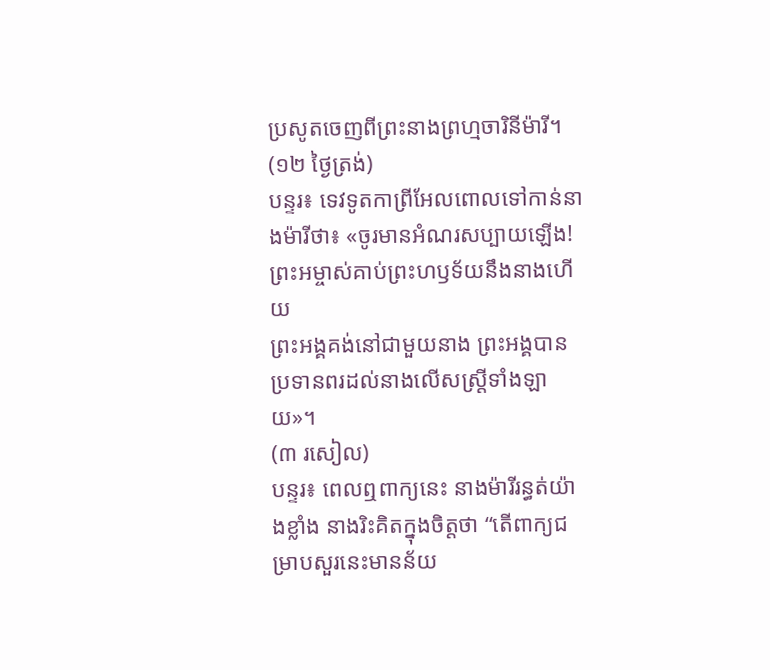ប្រសូតចេញពីព្រះនាងព្រហ្មចារិនីម៉ារី។
(១២ ថ្ងៃត្រង់)
បន្ទរ៖ ទេវទូតកាព្រីអែលពោលទៅកាន់នាងម៉ារីថា៖ «ចូរមានអំណរសប្បាយឡើង! ព្រះអម្ចាស់គាប់ព្រះហឫទ័យនឹងនាងហើយ
ព្រះអង្គគង់នៅជាមួយនាង ព្រះអង្គបានប្រទានពរដល់នាងលើសស្ត្រីទាំងឡាយ»។
(៣ រសៀល)
បន្ទរ៖ ពេលឮពាក្យនេះ នាងម៉ារីរន្ធត់យ៉ាងខ្លាំង នាងរិះគិតក្នុងចិត្តថា “តើពាក្យជម្រាបសួរនេះមានន័យ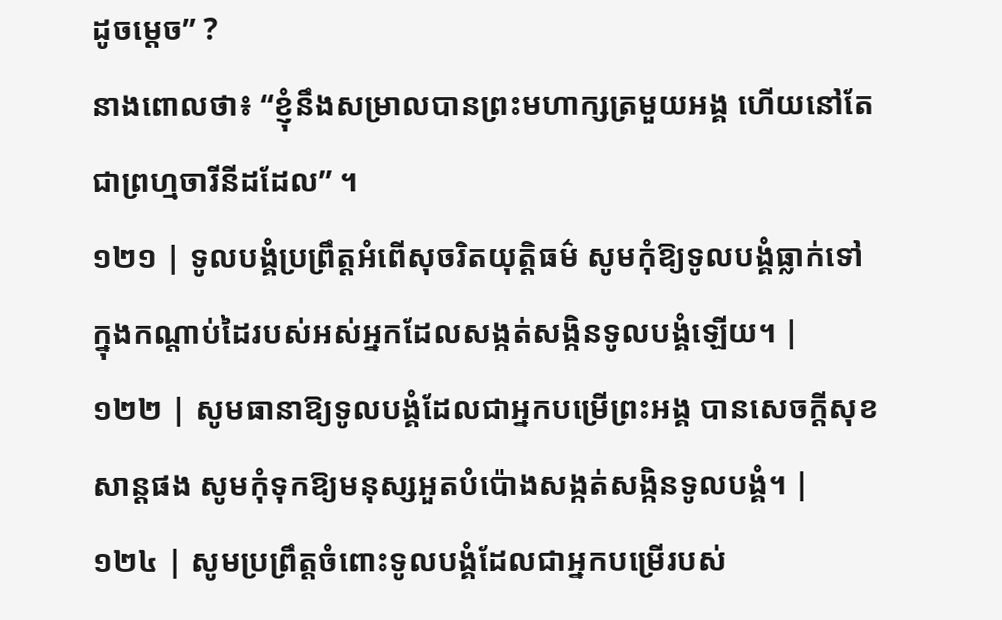ដូចម្ដេច” ?
នាងពោលថា៖ “ខ្ញុំនឹងសម្រាលបានព្រះមហាក្សត្រមួយអង្គ ហើយនៅតែជាព្រហ្មចារីនីដដែល” ។
១២១ | ទូលបង្គំប្រព្រឹត្តអំពើសុចរិតយុត្តិធម៌ សូមកុំឱ្យទូលបង្គំធ្លាក់ទៅក្នុងកណ្តាប់ដៃរបស់អស់អ្នកដែលសង្កត់សង្កិនទូលបង្គំឡើយ។ |
១២២ | សូមធានាឱ្យទូលបង្គំដែលជាអ្នកបម្រើព្រះអង្គ បានសេចក្តីសុខសាន្តផង សូមកុំទុកឱ្យមនុស្សអួតបំប៉ោងសង្កត់សង្កិនទូលបង្គំ។ |
១២៤ | សូមប្រព្រឹត្តចំពោះទូលបង្គំដែលជាអ្នកបម្រើរបស់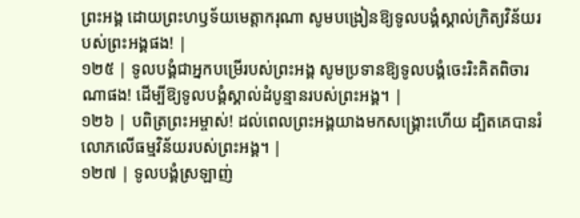ព្រះអង្គ ដោយព្រះហឫទ័យមេត្តាករុណា សូមបង្រៀនឱ្យទូលបង្គំស្គាល់ក្រិត្យវិន័យរបស់ព្រះអង្គផង! |
១២៥ | ទូលបង្គំជាអ្នកបម្រើរបស់ព្រះអង្គ សូមប្រទានឱ្យទូលបង្គំចេះរិះគិតពិចារណាផង! ដើម្បីឱ្យទូលបង្គំស្គាល់ដំបូន្មានរបស់ព្រះអង្គ។ |
១២៦ | បពិត្រព្រះអម្ចាស់! ដល់ពេលព្រះអង្គយាងមកសង្គ្រោះហើយ ដ្បិតគេបានរំលោភលើធម្មវិន័យរបស់ព្រះអង្គ។ |
១២៧ | ទូលបង្គំស្រឡាញ់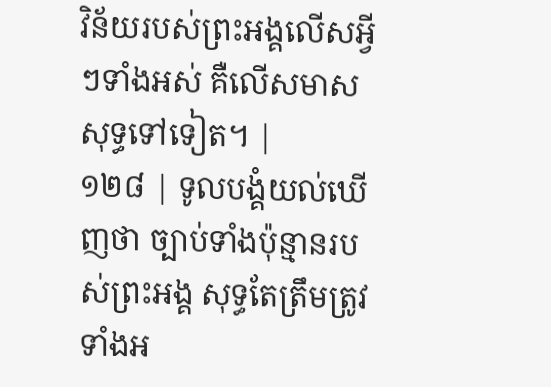វិន័យរបស់ព្រះអង្គលើសអ្វីៗទាំងអស់ គឺលើសមាសសុទ្ធទៅទៀត។ |
១២៨ | ទូលបង្គំយល់ឃើញថា ច្បាប់ទាំងប៉ុន្មានរបស់ព្រះអង្គ សុទ្ធតែត្រឹមត្រូវទាំងអ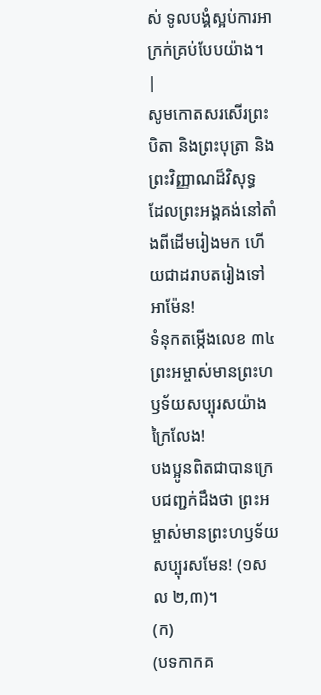ស់ ទូលបង្គំស្អប់ការអាក្រក់គ្រប់បែបយ៉ាង។ |
សូមកោតសរសើរព្រះបិតា និងព្រះបុត្រា និងព្រះវិញ្ញាណដ៏វិសុទ្ធ
ដែលព្រះអង្គគង់នៅតាំងពីដើមរៀងមក ហើយជាដរាបតរៀងទៅ អាម៉ែន!
ទំនុកតម្កើងលេខ ៣៤
ព្រះអម្ចាស់មានព្រះហឫទ័យសប្បុរសយ៉ាងក្រៃលែង!
បងប្អូនពិតជាបានក្រេបជញ្ជក់ដឹងថា ព្រះអម្ចាស់មានព្រះហឫទ័យសប្បុរសមែន! (១សល ២,៣)។
(ក)
(បទកាកគ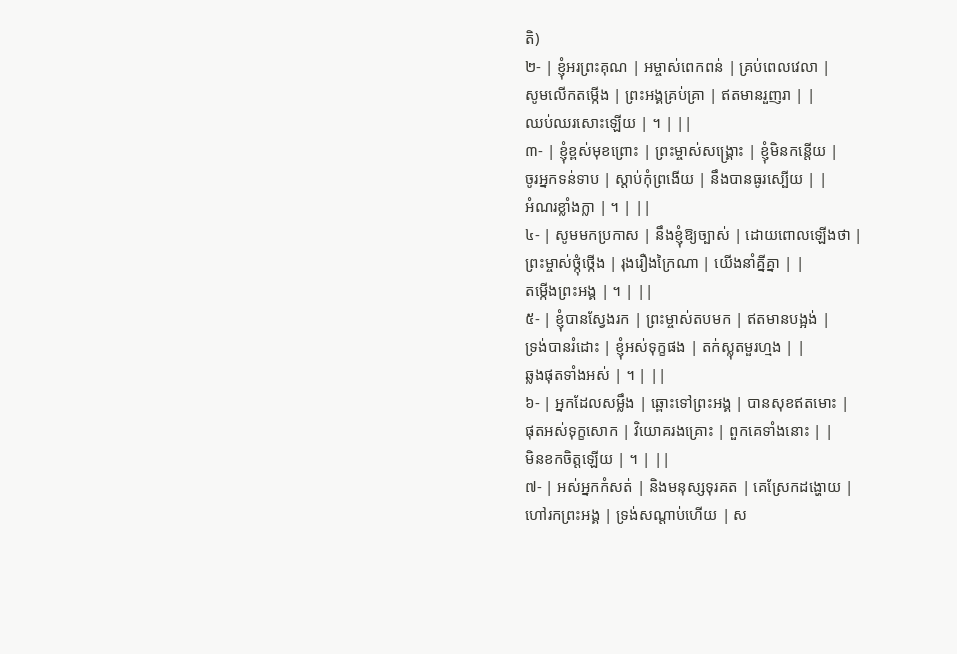តិ)
២- | ខ្ញុំអរព្រះគុណ | អម្ចាស់ពេកពន់ | គ្រប់ពេលវេលា |
សូមលើកតម្កើង | ព្រះអង្គគ្រប់គ្រា | ឥតមានរួញរា | |
ឈប់ឈរសោះឡើយ | ។ | ||
៣- | ខ្ញុំខ្ពស់មុខព្រោះ | ព្រះម្ចាស់សង្គ្រោះ | ខ្ញុំមិនកន្តើយ |
ចូរអ្នកទន់ទាប | ស្តាប់កុំព្រងើយ | នឹងបានធូរស្បើយ | |
អំណរខ្លាំងក្លា | ។ | ||
៤- | សូមមកប្រកាស | នឹងខ្ញុំឱ្យច្បាស់ | ដោយពោលឡើងថា |
ព្រះម្ចាស់ថ្កុំថ្កើង | រុងរឿងក្រៃណា | យើងនាំគ្នីគ្នា | |
តម្កើងព្រះអង្គ | ។ | ||
៥- | ខ្ញុំបានស្វែងរក | ព្រះម្ចាស់តបមក | ឥតមានបង្អង់ |
ទ្រង់បានរំដោះ | ខ្ញុំអស់ទុក្ខផង | តក់ស្លុតមួរហ្មង | |
ឆ្លងផុតទាំងអស់ | ។ | ||
៦- | អ្នកដែលសម្លឹង | ឆ្ពោះទៅព្រះអង្គ | បានសុខឥតមោះ |
ផុតអស់ទុក្ខសោក | វិយោគរងគ្រោះ | ពួកគេទាំងនោះ | |
មិនខកចិត្តឡើយ | ។ | ||
៧- | អស់អ្នកកំសត់ | និងមនុស្សទុរគត | គេស្រែកដង្ហោយ |
ហៅរកព្រះអង្គ | ទ្រង់សណ្តាប់ហើយ | ស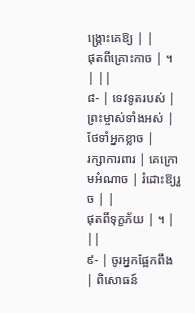ង្គ្រោះគេឱ្យ | |
ផុតពីគ្រោះកាច | ។ | ||
៨- | ទេវទូតរបស់ | ព្រះម្ចាស់ទាំងអស់ | ថែទាំអ្នកខ្លាច |
រក្សាការពារ | គេក្រោមអំណាច | រំដោះឱ្យរួច | |
ផុតពីទុក្ខភ័យ | ។ | ||
៩- | ចូរអ្នកផ្អែកពឹង | ពិសោធន៍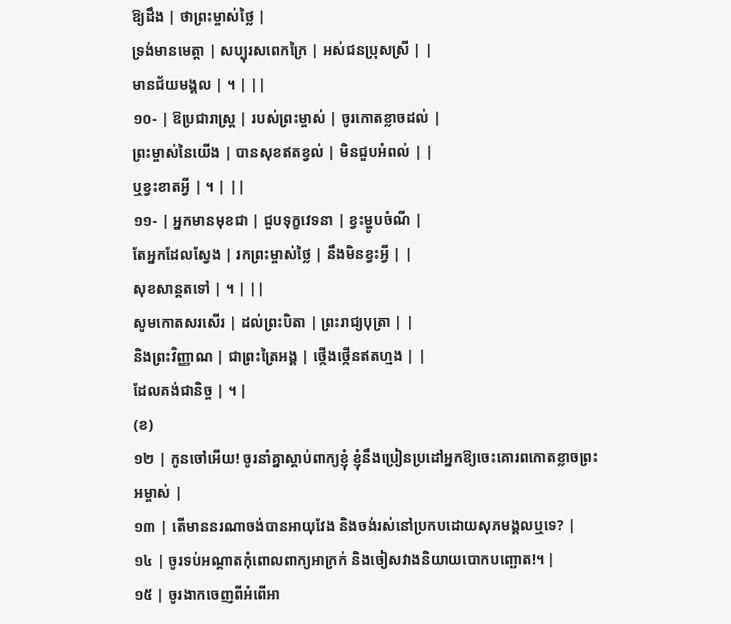ឱ្យដឹង | ថាព្រះម្ចាស់ថ្លៃ |
ទ្រង់មានមេត្តា | សប្បុរសពេកក្រៃ | អស់ជនប្រុសស្រី | |
មានជ័យមង្គល | ។ | ||
១០- | ឱប្រជារាស្ត្រ | របស់ព្រះម្ចាស់ | ចូរកោតខ្លាចដល់ |
ព្រះម្ចាស់នៃយើង | បានសុខឥតខ្វល់ | មិនជួបអំពល់ | |
ឬខ្វះខាតអ្វី | ។ | ||
១១- | អ្នកមានមុខជា | ជួបទុក្ខវេទនា | ខ្វះម្ហូបចំណី |
តែអ្នកដែលស្វែង | រកព្រះម្ចាស់ថ្លៃ | នឹងមិនខ្វះអ្វី | |
សុខសាន្តតទៅ | ។ | ||
សូមកោតសរសើរ | ដល់ព្រះបិតា | ព្រះរាជ្យបុត្រា | |
និងព្រះវិញ្ញាណ | ជាព្រះត្រៃអង្គ | ថ្កើងថ្កើនឥតហ្មង | |
ដែលគង់ជានិច្ច | ។ |
(ខ)
១២ | កូនចៅអើយ! ចូរនាំគ្នាស្តាប់ពាក្យខ្ញុំ ខ្ញុំនឹងប្រៀនប្រដៅអ្នកឱ្យចេះគោរពកោតខ្លាចព្រះអម្ចាស់ |
១៣ | តើមាននរណាចង់បានអាយុវែង និងចង់រស់នៅប្រកបដោយសុភមង្គលឬទេ? |
១៤ | ចូរទប់អណ្តាតកុំពោលពាក្យអាក្រក់ និងចៀសវាងនិយាយបោកបញ្ឆោត!។ |
១៥ | ចូរងាកចេញពីអំពើអា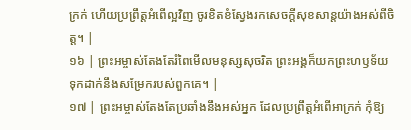ក្រក់ ហើយប្រព្រឹត្តអំពើល្អវិញ ចូរខិតខំស្វែងរកសេចក្តីសុខសាន្តយ៉ាងអស់ពីចិត្ត។ |
១៦ | ព្រះអម្ចាស់តែងតែរំពៃមើលមនុស្សសុចរិត ព្រះអង្គក៏យកព្រះហឫទ័យទុកដាក់នឹងសម្រែករបស់ពួកគេ។ |
១៧ | ព្រះអម្ចាស់តែងតែប្រឆាំងនឹងអស់អ្នក ដែលប្រព្រឹត្តអំពើអាក្រក់ កុំឱ្យ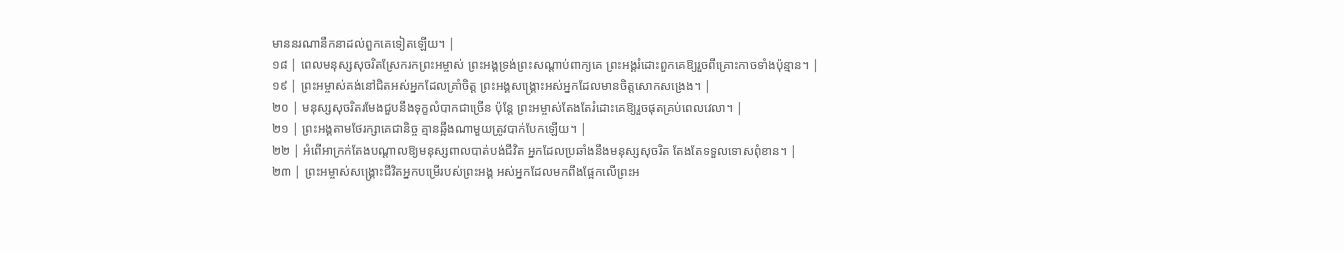មាននរណានឹកនាដល់ពួកគេទៀតឡើយ។ |
១៨ | ពេលមនុស្សសុចរិតស្រែករកព្រះអម្ចាស់ ព្រះអង្គទ្រង់ព្រះសណ្តាប់ពាក្យគេ ព្រះអង្គរំដោះពួកគេឱ្យរួចពីគ្រោះកាចទាំងប៉ុន្មាន។ |
១៩ | ព្រះអម្ចាស់គង់នៅជិតអស់អ្នកដែលគ្រាំចិត្ត ព្រះអង្គសង្គ្រោះអស់អ្នកដែលមានចិត្តសោកសង្រេង។ |
២០ | មនុស្សសុចរិតរមែងជួបនឹងទុក្ខលំបាកជាច្រើន ប៉ុន្តែ ព្រះអម្ចាស់តែងតែរំដោះគេឱ្យរួចផុតគ្រប់ពេលវេលា។ |
២១ | ព្រះអង្គតាមថែរក្សាគេជានិច្ច គ្មានឆ្អឹងណាមួយត្រូវបាក់បែកឡើយ។ |
២២ | អំពើអាក្រក់តែងបណ្តាលឱ្យមនុស្សពាលបាត់បង់ជីវិត អ្នកដែលប្រឆាំងនឹងមនុស្សសុចរិត តែងតែទទួលទោសពុំខាន។ |
២៣ | ព្រះអម្ចាស់សង្គ្រោះជីវិតអ្នកបម្រើរបស់ព្រះអង្គ អស់អ្នកដែលមកពឹងផ្អែកលើព្រះអ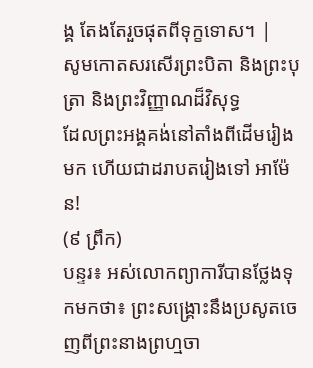ង្គ តែងតែរួចផុតពីទុក្ខទោស។ |
សូមកោតសរសើរព្រះបិតា និងព្រះបុត្រា និងព្រះវិញ្ញាណដ៏វិសុទ្ធ
ដែលព្រះអង្គគង់នៅតាំងពីដើមរៀងមក ហើយជាដរាបតរៀងទៅ អាម៉ែន!
(៩ ព្រឹក)
បន្ទរ៖ អស់លោកព្យាការីបានថ្លែងទុកមកថា៖ ព្រះសង្គ្រោះនឹងប្រសូតចេញពីព្រះនាងព្រហ្មចា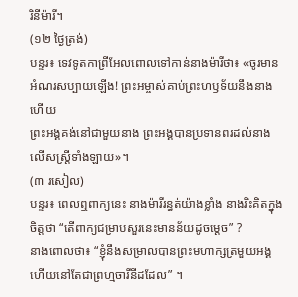រិនីម៉ារី។
(១២ ថ្ងៃត្រង់)
បន្ទរ៖ ទេវទូតកាព្រីអែលពោលទៅកាន់នាងម៉ារីថា៖ «ចូរមានអំណរសប្បាយឡើង! ព្រះអម្ចាស់គាប់ព្រះហឫទ័យនឹងនាងហើយ
ព្រះអង្គគង់នៅជាមួយនាង ព្រះអង្គបានប្រទានពរដល់នាងលើសស្ត្រីទាំងឡាយ»។
(៣ រសៀល)
បន្ទរ៖ ពេលឮពាក្យនេះ នាងម៉ារីរន្ធត់យ៉ាងខ្លាំង នាងរិះគិតក្នុងចិត្តថា “តើពាក្យជម្រាបសួរនេះមានន័យដូចម្ដេច” ?
នាងពោលថា៖ “ខ្ញុំនឹងសម្រាលបានព្រះមហាក្សត្រមួយអង្គ ហើយនៅតែជាព្រហ្មចារីនីដដែល” ។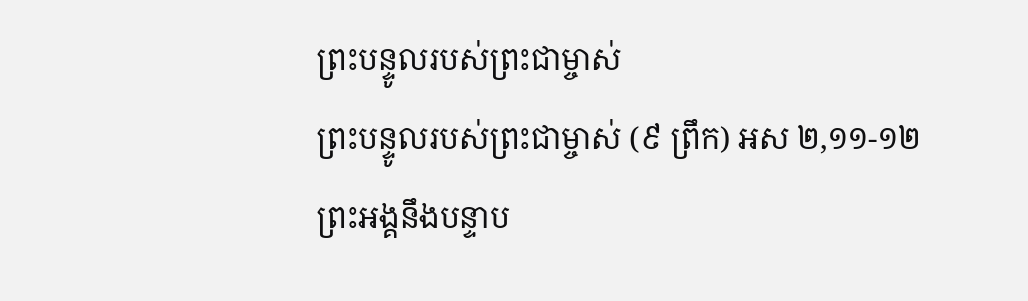ព្រះបន្ទូលរបស់ព្រះជាម្ចាស់
ព្រះបន្ទូលរបស់ព្រះជាម្ចាស់ (៩ ព្រឹក) អស ២,១១-១២
ព្រះអង្គនឹងបន្ទាប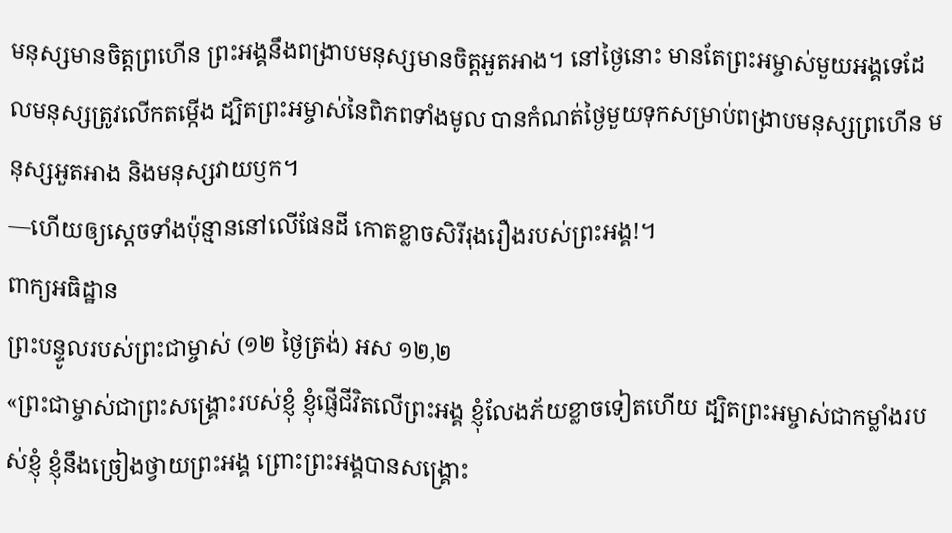មនុស្សមានចិត្តព្រហើន ព្រះអង្គនឹងពង្រាបមនុស្សមានចិត្តអួតអាង។ នៅថ្ងៃនោះ មានតែព្រះអម្ចាស់មួយអង្គទេដែលមនុស្សត្រូវលើកតម្កើង ដ្បិតព្រះអម្ចាស់នៃពិភពទាំងមូល បានកំណត់ថ្ងៃមួយទុកសម្រាប់ពង្រាបមនុស្សព្រហើន មនុស្សអួតអាង និងមនុស្សវាយឫក។
—ហើយឲ្យស្តេចទាំងប៉ុន្មាននៅលើផែនដី កោតខ្លាចសិរីរុងរឿងរបស់ព្រះអង្គ!។
ពាក្យអធិដ្ឋាន
ព្រះបន្ទូលរបស់ព្រះជាម្ចាស់ (១២ ថ្ងៃត្រង់) អស ១២,២
«ព្រះជាម្ចាស់ជាព្រះសង្គ្រោះរបស់ខ្ញុំ ខ្ញុំផ្ញើជីវិតលើព្រះអង្គ ខ្ញុំលែងភ័យខ្លាចទៀតហើយ ដ្បិតព្រះអម្ចាស់ជាកម្លាំងរបស់ខ្ញុំ ខ្ញុំនឹងច្រៀងថ្វាយព្រះអង្គ ព្រោះព្រះអង្គបានសង្គ្រោះ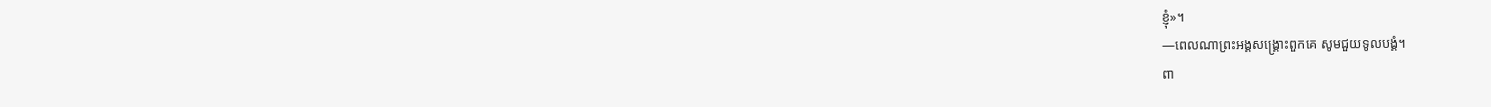ខ្ញុំ»។
—ពេលណាព្រះអង្គសង្គ្រោះពួកគេ សូមជួយទូលបង្គំ។
ពា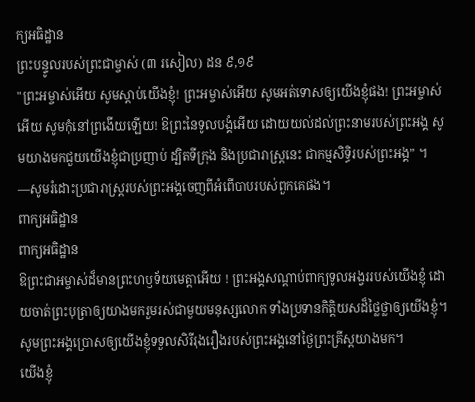ក្យអធិដ្ឋាន
ព្រះបន្ទូលរបស់ព្រះជាម្ចាស់ (៣ រសៀល) ដន ៩,១៩
"ព្រះអម្ចាស់អើយ សូមស្ដាប់យើងខ្ញុំ! ព្រះអម្ចាស់អើយ សូមអត់ទោសឲ្យយើងខ្ញុំផង! ព្រះអម្ចាស់អើយ សូមកុំនៅព្រងើយឡើយ! ឱព្រះនៃទូលបង្គំអើយ ដោយយល់ដល់ព្រះនាមរបស់ព្រះអង្គ សូមយាងមកជួយយើងខ្ញុំជាប្រញាប់ ដ្បិតទីក្រុង និងប្រជារាស្ដ្រនេះ ជាកម្មសិទ្ធិរបស់ព្រះអង្គ” ។
—សូមរំដោះប្រជារាស្រ្តរបស់ព្រះអង្គចេញពីអំពើបាបរបស់ពួកគេផង។
ពាក្យអធិដ្ឋាន
ពាក្យអធិដ្ឋាន
ឱព្រះជាអម្ចាស់ដ៏មានព្រះហឫទ័យមេត្តាអើយ ! ព្រះអង្គសណ្តាប់ពាក្យទូលអង្វររបស់យើងខ្ញុំ ដោយចាត់ព្រះបុត្រាឲ្យយាងមករួមរស់ជាមួយមនុស្សលោក ទាំងប្រទានកិត្តិយសដ៏ថ្លៃថ្លាឲ្យយើងខ្ញុំ។ សូមព្រះអង្គប្រោសឲ្យយើងខ្ញុំទទួលសិរីរុងរឿងរបស់ព្រះអង្គនៅថៃ្ងព្រះគ្រីស្តយាងមក។
យើងខ្ញុំ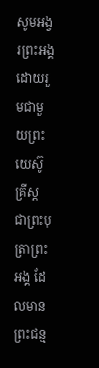សូមអង្វរព្រះអង្គដោយរួមជាមួយព្រះយេស៊ូគ្រីស្ត ជាព្រះបុត្រាព្រះអង្គ ដែលមានព្រះជន្ម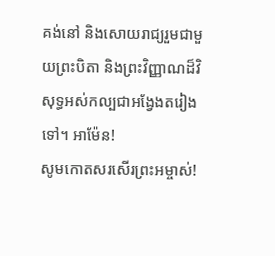គង់នៅ និងសោយរាជ្យរួមជាមួយព្រះបិតា និងព្រះវិញ្ញាណដ៏វិសុទ្ធអស់កល្បជាអង្វែងតរៀងទៅ។ អាម៉ែន!
សូមកោតសរសើរព្រះអម្ចាស់!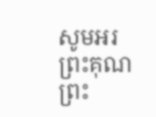សូមអរព្រះគុណព្រះ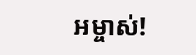អម្ចាស់!